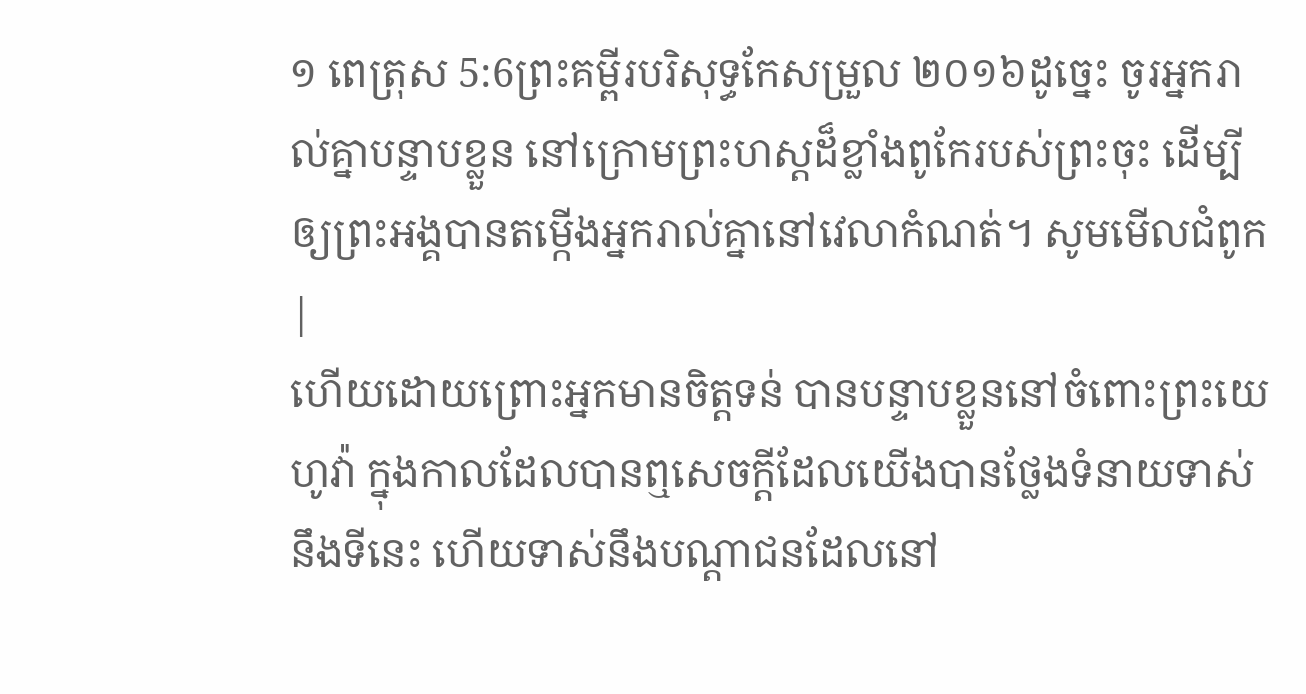១ ពេត្រុស 5:6ព្រះគម្ពីរបរិសុទ្ធកែសម្រួល ២០១៦ដូច្នេះ ចូរអ្នករាល់គ្នាបន្ទាបខ្លួន នៅក្រោមព្រះហស្តដ៏ខ្លាំងពូកែរបស់ព្រះចុះ ដើម្បីឲ្យព្រះអង្គបានតម្កើងអ្នករាល់គ្នានៅវេលាកំណត់។ សូមមើលជំពូក |
ហើយដោយព្រោះអ្នកមានចិត្តទន់ បានបន្ទាបខ្លួននៅចំពោះព្រះយេហូវ៉ា ក្នុងកាលដែលបានឮសេចក្ដីដែលយើងបានថ្លែងទំនាយទាស់នឹងទីនេះ ហើយទាស់នឹងបណ្ដាជនដែលនៅ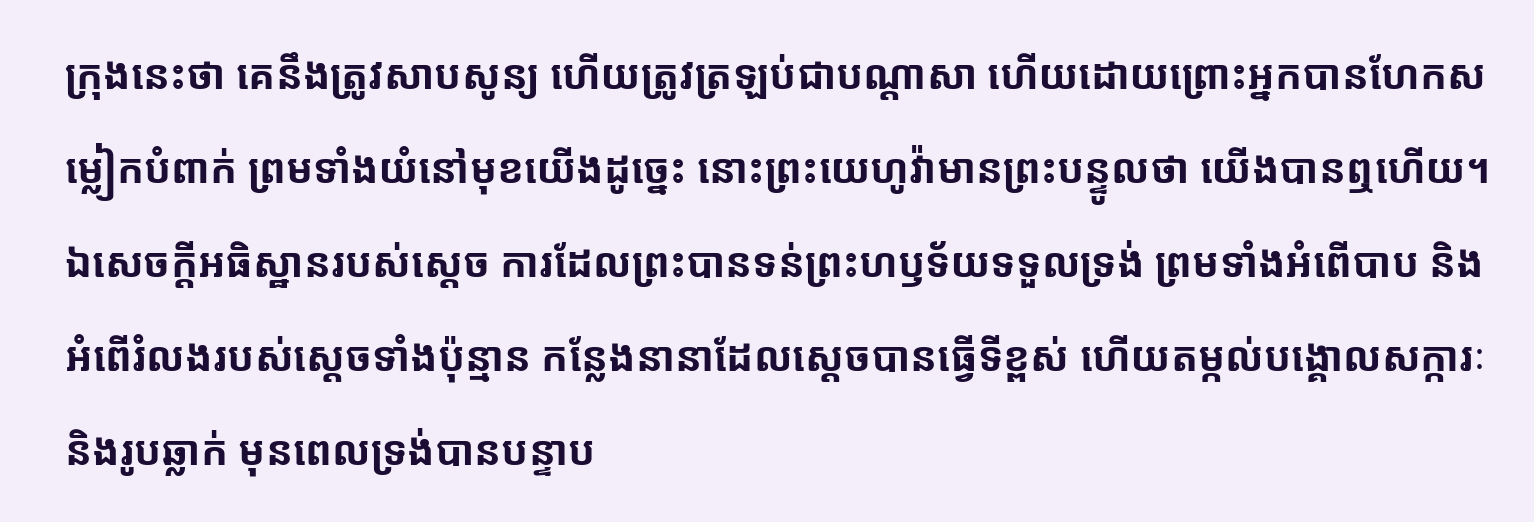ក្រុងនេះថា គេនឹងត្រូវសាបសូន្យ ហើយត្រូវត្រឡប់ជាបណ្ដាសា ហើយដោយព្រោះអ្នកបានហែកសម្លៀកបំពាក់ ព្រមទាំងយំនៅមុខយើងដូច្នេះ នោះព្រះយេហូវ៉ាមានព្រះបន្ទូលថា យើងបានឮហើយ។
ឯសេចក្ដីអធិស្ឋានរបស់ស្ដេច ការដែលព្រះបានទន់ព្រះហឫទ័យទទួលទ្រង់ ព្រមទាំងអំពើបាប និងអំពើរំលងរបស់ស្ដេចទាំងប៉ុន្មាន កន្លែងនានាដែលស្ដេចបានធ្វើទីខ្ពស់ ហើយតម្កល់បង្គោលសក្ការៈ និងរូបឆ្លាក់ មុនពេលទ្រង់បានបន្ទាប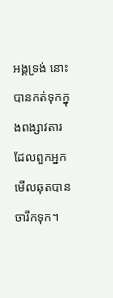អង្គទ្រង់ នោះបានកត់ទុកក្នុងពង្សាវតារ ដែលពួកអ្នកមើលឆុតបានចារឹកទុក។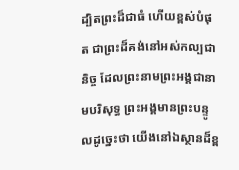ដ្បិតព្រះដ៏ជាធំ ហើយខ្ពស់បំផុត ជាព្រះដ៏គង់នៅអស់កល្បជានិច្ច ដែលព្រះនាមព្រះអង្គជានាមបរិសុទ្ធ ព្រះអង្គមានព្រះបន្ទូលដូច្នេះថា យើងនៅឯស្ថានដ៏ខ្ព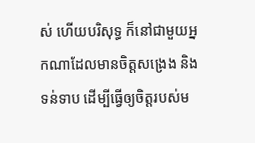ស់ ហើយបរិសុទ្ធ ក៏នៅជាមួយអ្នកណាដែលមានចិត្តសង្រេង និងទន់ទាប ដើម្បីធ្វើឲ្យចិត្តរបស់ម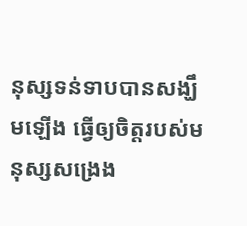នុស្សទន់ទាបបានសង្ឃឹមឡើង ធ្វើឲ្យចិត្តរបស់មនុស្សសង្រេង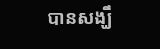បានសង្ឃឹ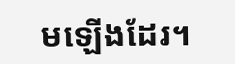មឡើងដែរ។